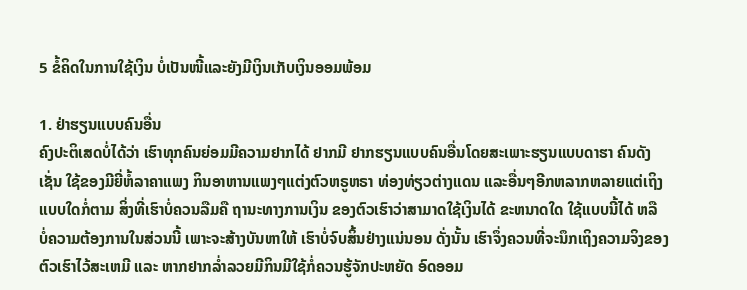5 ຂໍ້ຄິດໃນການໃຊ້ເງິນ ບໍ່ເປັນໜີ້ແລະຍັງມີເງິນເກັບເງິນອອມພ້ອມ

1. ຢ່າຮຽນແບບຄົນອື່ນ
ຄົງປະຕິເສດບໍ່ໄດ້ວ່າ ເຮົາທຸກຄົນຍ່ອມມີຄວາມຢາກໄດ້ ຢາກມີ ຢາກຮຽນແບບຄົນອື່ນໂດຍສະເພາະຮຽນແບບດາຮາ ຄົນດັງເຊັ່ນ ໃຊ້ຂອງມີຍີ່ຫໍ້ລາຄາແພງ ກິນອາຫານແພງໆແຕ່ງຕົວຫຣູຫຣາ ທ່ອງທ່ຽວຕ່າງແດນ ແລະອື່ນໆອີກຫລາກຫລາຍແຕ່ເຖິງແບບໃດກໍ່ຕາມ ສິ່ງທີ່ເຮົາບໍ່ຄວນລືມຄື ຖານະທາງການເງິນ ຂອງຕົວເຮົາວ່າສາມາດໃຊ້ເງິນໄດ້ ຂະຫນາດໃດ ໃຊ້ແບບນີ້ໄດ້ ຫລື ບໍ່ຄວາມຕ້ອງການໃນສ່ວນນີ້ ເພາະຈະສ້າງບັນຫາໃຫ້ ເຮົາບໍ່ຈົບສິ້ນຢ່າງແນ່ນອນ ດັ່ງນັ້ນ ເຮົາຈຶ່ງຄວນທີ່ຈະນຶກເຖິງຄວາມຈິງຂອງຕົວເຮົາໄວ້ສະເຫມີ ແລະ ຫາກຢາກລ່ຳລວຍມີກິນມີໃຊ້ກໍ່ຄວນຮູ້ຈັກປະຫຍັດ ອົດອອມ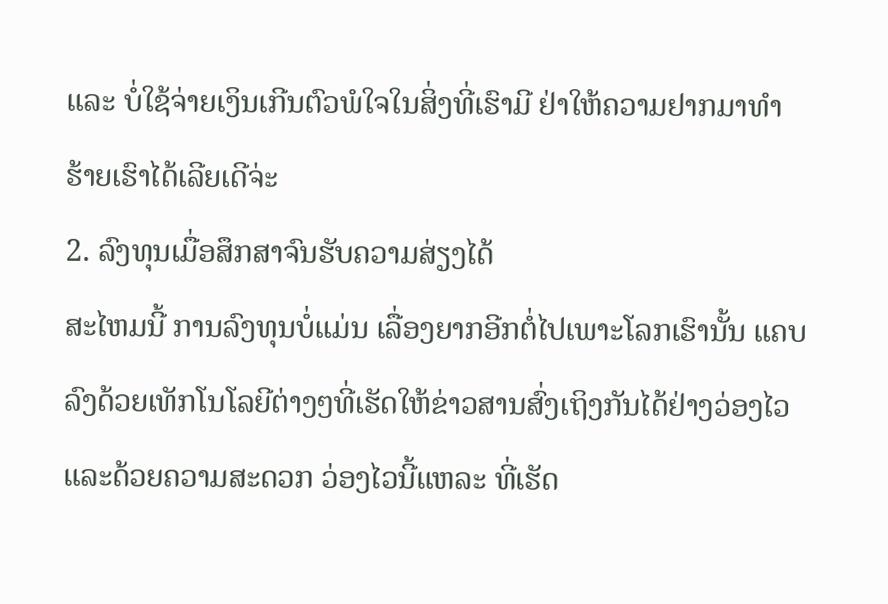ແລະ ບໍ່ໃຊ້ຈ່າຍເງິນເກີນຕົວພໍໃຈໃນສິ່ງທີ່ເຮົາມີ ຢ່າໃຫ້ຄວາມຢາກມາທຳຮ້າຍເຮົາໄດ້ເລີຍເດີຈ່ະ
2. ລົງທຸນເມື່ອສຶກສາຈົນຮັບຄວາມສ່ຽງໄດ້
ສະໄຫມນີ້ ການລົງທຸນບໍ່ແມ່ນ ເລື່ອງຍາກອີກຕໍ່ໄປເພາະໂລກເຮົານັ້ນ ແຄບລົງດ້ວຍເທັກໂນໂລຍີຕ່າງໆທີ່ເຮັດໃຫ້ຂ່າວສານສົ່ງເຖິງກັນໄດ້ຢ່າງວ່ອງໄວແລະດ້ວຍຄວາມສະດວກ ວ່ອງໄວນີ້ແຫລະ ທີ່ເຮັດ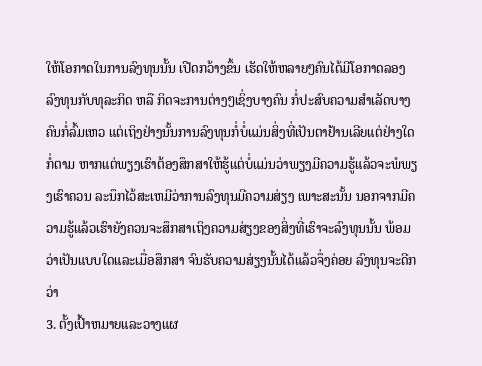ໃຫ້ໂອກາດໃນການລົງທຸນນັ້ນ ເປີດກວ້າງຂຶ້ນ ເຮັດໃຫ້ຫລາຍໆຄົນໄດ້ມີໂອກາດລອງ ລົງທຸນກັບທຸລະກິດ ຫລື ກິດຈະການຕ່າງໆເຊິ່ງບາງຄົນ ກໍ່ປະສົບຄວາມສຳເລັດບາງຄົນກໍ່ລົ້ມເຫວ ແຕ່ເຖິງຢ່າງນັ້ນການລົງທຸນກໍ່ບໍ່ແມ່ນສິ່ງທີ່ເປັນຕາຢ້ານເລີຍແຕ່ຢ່າງໃດກໍ່ຕາມ ຫາກແຕ່ພຽງເຮົາຕ້ອງສຶກສາໃຫ້ຮູ້ແຕ່ບໍ່ແມ່ນວ່າພຽງມີຄວາມຮູ້ແລ້ວຈະພໍພຽງເຮົາຄວນ ລະນຶກໄວ້ສະເຫມີວ່າການລົງທຸນມີຄວາມສ່ຽງ ເພາະສະນັ້ນ ນອກຈາກມີຄວາມຮູ້ແລ້ວເຮົາຍັງຄວນຈະສຶກສາເຖິງຄວາມສ່ຽງຂອງສິ່ງທີ່ເຮົາຈະລົງທຸນນັ້ນ ພ້ອມວ່າເປັນແບບໃດແລະເມື່ອສຶກສາ ຈົນຮັບຄວາມສ່ຽງນັ້ນໄດ້ແລ້ວຈຶ່ງຄ່ອຍ ລົງທຸນຈະດີກວ່າ
3. ຕັ້ງເປົ້າຫມາຍແລະວາງແຜ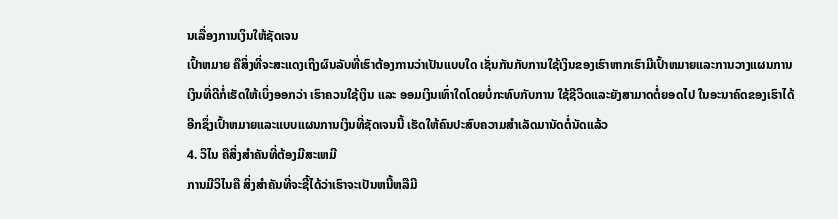ນເລື່ອງການເງິນໃຫ້ຊັດເຈນ
ເປົ້າຫມາຍ ຄືສິ່ງທີ່ຈະສະແດງເຖິງຜົນລັບທີ່ເຮົາຕ້ອງການວ່າເປັນແບບໃດ ເຊັ່ນກັນກັບການໃຊ້ເງິນຂອງເຮົາຫາກເຮົາມີເປົ້າຫມາຍແລະການວາງແຜນການເງິນທີ່ດີກໍ່ເຮັດໃຫ້ເບິ່ງອອກວ່າ ເຮົາຄວນໃຊ້ເງິນ ແລະ ອອມເງິນເທົ່າໃດໂດຍບໍ່ກະທົບກັບການ ໃຊ້ຊີວິດແລະຍັງສາມາດຕໍ່ຍອດໄປ ໃນອະນາຄົດຂອງເຮົາໄດ້ອີກຊຶ່ງເປົ້າຫມາຍແລະແບບແຜນການເງິນທີ່ຊັດເຈນນີ້ ເຮັດໃຫ້ຄົນປະສົບຄວາມສຳເລັດມານັດຕໍ່ນັດແລ້ວ
4. ວິໄນ ຄືສິ່ງສຳຄັນທີ່ຕ້ອງມີສະເຫມີ
ການມີວິໄນຄື ສິ່ງສຳຄັນທີ່ຈະຊີ້ໄດ້ວ່າເຮົາຈະເປັນຫນີ້ຫລືມີ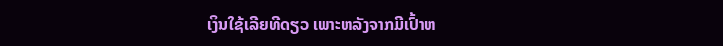ເງິນໃຊ້ເລີຍທີດຽວ ເພາະຫລັງຈາກມີເປົ້າຫ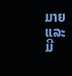ມາຍ ແລະ ມີ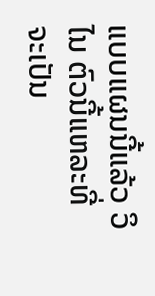ແບບແຜນນີ້ແລ້ວ ວິໄນ ຕົວນີ້ແຫລະທີ່ຈະເປັນ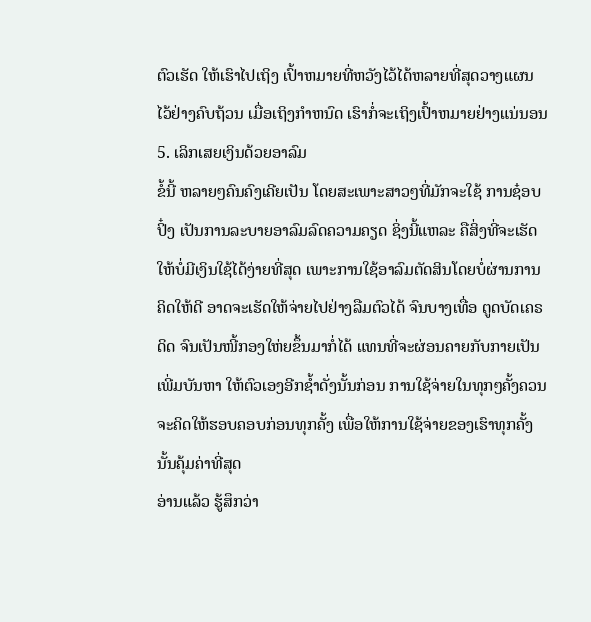ຕົວເຮັດ ໃຫ້ເຮົາໄປເຖິງ ເປົ້າຫມາຍທີ່ຫວັງໄວ້ໄດ້ຫລາຍທີ່ສຸດວາງແຜນໄວ້ຢ່າງຄົບຖ້ວນ ເມື່ອເຖິງກຳຫນົດ ເຮົາກໍ່ຈະເຖິງເປົ້າຫມາຍຢ່າງແນ່ນອນ
5. ເລິກເສຍເງິນດ້ວຍອາລົມ
ຂໍ້ນີ້ ຫລາຍໆຄົນຄົງເຄີຍເປັນ ໂດຍສະເພາະສາວໆທີ່ມັກຈະໃຊ້ ການຊ໋ອບປິ໋ງ ເປັນການລະບາຍອາລົມລົດຄວາມຄຽດ ຊິ່ງນີ້ແຫລະ ຄືສິ່ງທີ່ຈະເຮັດໃຫ້ບໍ່ມີເງິນໃຊ້ໄດ້ງ່າຍທີ່ສຸດ ເພາະການໃຊ້ອາລົມຕັດສິນໂດຍບໍ່ຜ່ານການຄິດໃຫ້ດີ ອາດຈະເຮັດໃຫ້ຈ່າຍໄປຢ່າງລືມຕົວໄດ້ ຈົນບາງເທື່ອ ຕູດບັດເຄຣດິດ ຈົນເປັນໜີ້ກອງໃຫ່ຍຂຶ້ນມາກໍ່ໄດ້ ແທນທີ່ຈະຜ່ອນຄາຍກັບກາຍເປັນເພີ່ມບັນຫາ ໃຫ້ຕົວເອງອີກຊ້ຳດັ່ງນັ້ນກ່ອນ ການໃຊ້ຈ່າຍໃນທຸກໆຄັ້ງຄວນຈະຄິດໃຫ້ຮອບຄອບກ່ອນທຸກຄັ້ງ ເພື່ອໃຫ້ການໃຊ້ຈ່າຍຂອງເຮົາທຸກຄັ້ງນັ້ນຄຸ້ມຄ່າທີ່ສຸດ
ອ່ານແລ້ວ ຮູ້ສຶກວ່າ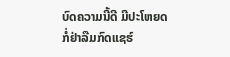ບົດຄວາມນີ້ດີ ມີປະໂຫຍດ ກໍ່ຢ່າລືມກົດແຊຮ໌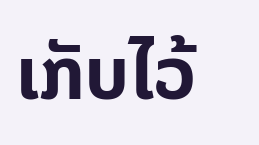ເກັບໄວ້